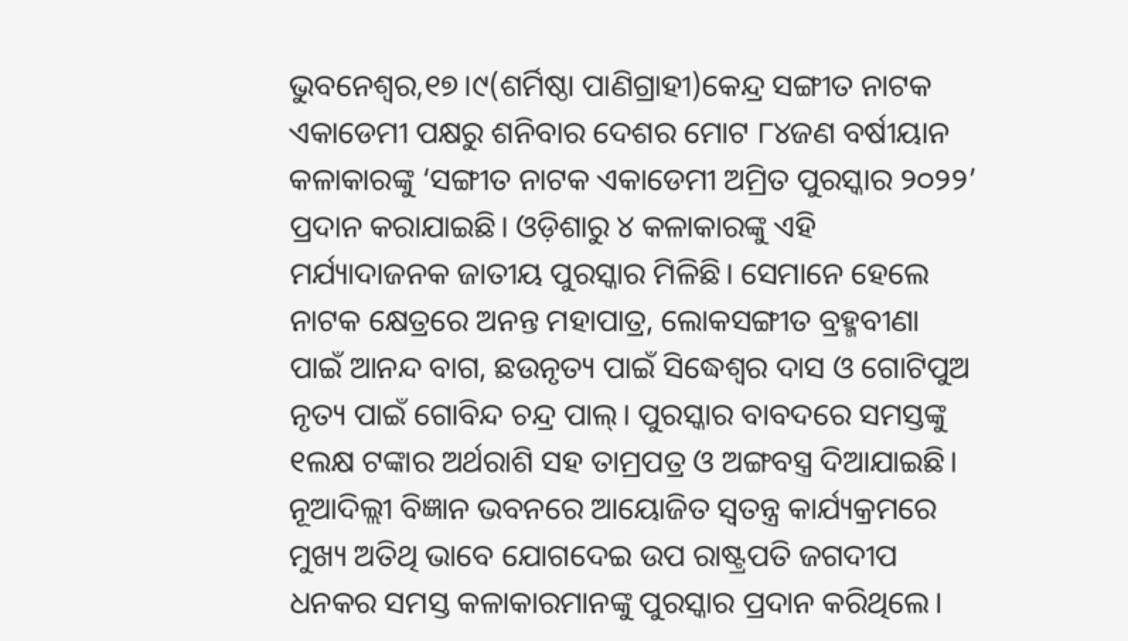ଭୁବନେଶ୍ୱର,୧୭।୯(ଶର୍ମିଷ୍ଠା ପାଣିଗ୍ରାହୀ)କେନ୍ଦ୍ର ସଙ୍ଗୀତ ନାଟକ ଏକାଡେମୀ ପକ୍ଷରୁ ଶନିବାର ଦେଶର ମୋଟ ୮୪ଜଣ ବର୍ଷୀୟାନ କଳାକାରଙ୍କୁ ‘ସଙ୍ଗୀତ ନାଟକ ଏକାଡେମୀ ଅମ୍ରିତ ପୁରସ୍କାର ୨୦୨୨’ ପ୍ରଦାନ କରାଯାଇଛି। ଓଡ଼ିଶାରୁ ୪ କଳାକାରଙ୍କୁ ଏହି ମର୍ଯ୍ୟାଦାଜନକ ଜାତୀୟ ପୁରସ୍କାର ମିଳିଛି। ସେମାନେ ହେଲେ ନାଟକ କ୍ଷେତ୍ରରେ ଅନନ୍ତ ମହାପାତ୍ର, ଲୋକସଙ୍ଗୀତ ବ୍ରହ୍ମବୀଣା ପାଇଁ ଆନନ୍ଦ ବାଗ, ଛଉନୃତ୍ୟ ପାଇଁ ସିଦ୍ଧେଶ୍ୱର ଦାସ ଓ ଗୋଟିପୁଅ ନୃତ୍ୟ ପାଇଁ ଗୋବିନ୍ଦ ଚନ୍ଦ୍ର ପାଲ୍। ପୁରସ୍କାର ବାବଦରେ ସମସ୍ତଙ୍କୁ ୧ଲକ୍ଷ ଟଙ୍କାର ଅର୍ଥରାଶି ସହ ତାମ୍ରପତ୍ର ଓ ଅଙ୍ଗବସ୍ତ୍ର ଦିଆଯାଇଛି। ନୂଆଦିଲ୍ଲୀ ବିଜ୍ଞାନ ଭବନରେ ଆୟୋଜିତ ସ୍ବତନ୍ତ୍ର କାର୍ଯ୍ୟକ୍ରମରେ ମୁଖ୍ୟ ଅତିଥି ଭାବେ ଯୋଗଦେଇ ଉପ ରାଷ୍ଟ୍ରପତି ଜଗଦୀପ ଧନକର ସମସ୍ତ କଳାକାରମାନଙ୍କୁ ପୁରସ୍କାର ପ୍ରଦାନ କରିଥିଲେ।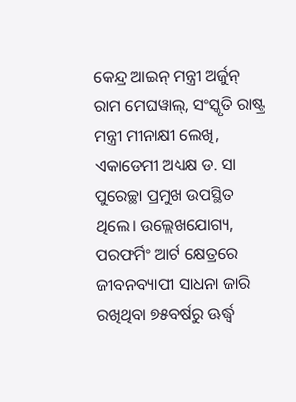କେନ୍ଦ୍ର ଆଇନ୍ ମନ୍ତ୍ରୀ ଅର୍ଜୁନ୍ ରାମ ମେଘୱାଲ୍, ସଂସ୍କୃତି ରାଷ୍ଟ୍ର ମନ୍ତ୍ରୀ ମୀନାକ୍ଷୀ ଲେଖି, ଏକାଡେମୀ ଅଧ୍ୟକ୍ଷ ଡ. ସା ପୁରେଚ୍ଛା ପ୍ରମୁଖ ଉପସ୍ଥିତ ଥିଲେ। ଉଲ୍ଲେଖଯୋଗ୍ୟ, ପରଫର୍ମିଂ ଆର୍ଟ କ୍ଷେତ୍ରରେ ଜୀବନବ୍ୟାପୀ ସାଧନା ଜାରି ରଖିଥିବା ୭୫ବର୍ଷରୁ ଊର୍ଦ୍ଧ୍ୱ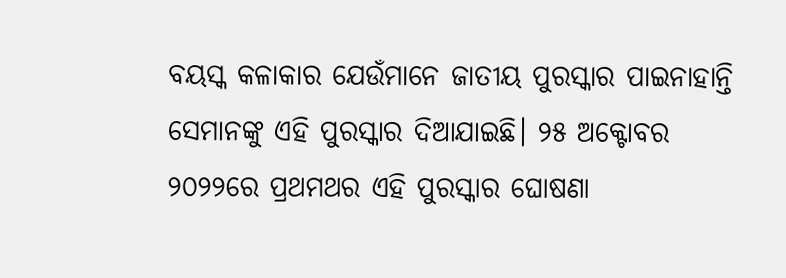ବୟସ୍କ କଳାକାର ଯେଉଁମାନେ ଜାତୀୟ ପୁରସ୍କାର ପାଇନାହାନ୍ତି ସେମାନଙ୍କୁ ଏହି ପୁରସ୍କାର ଦିଆଯାଇଛି। ୨୫ ଅକ୍ଟୋବର ୨୦୨୨ରେ ପ୍ରଥମଥର ଏହି ପୁରସ୍କାର ଘୋଷଣା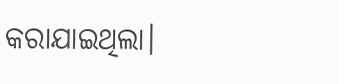କରାଯାଇଥିଲା।